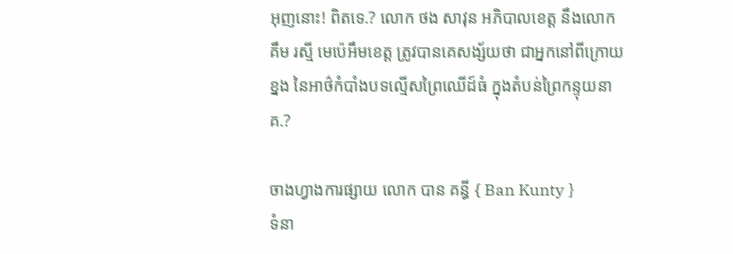អុញនោះ! ពិតទេ.? លោក ថង សាវុន អភិបាលខេត្ត នឹងលោក គឹម រស្មី មេប៉េអឹមខេត្ត ត្រូវបានគេសង្ស័យថា ជាអ្នកនៅពីក្រោយខ្នង នៃអាថ៌កំបាំងបទល្មើសព្រៃឈើដ៍ធំ ក្នុងតំបន់ព្រៃកន្ទុយនាគ.?

ចាងហ្វាងការផ្សាយ លោក បាន គន្ធី { Ban Kunty }
ទំនា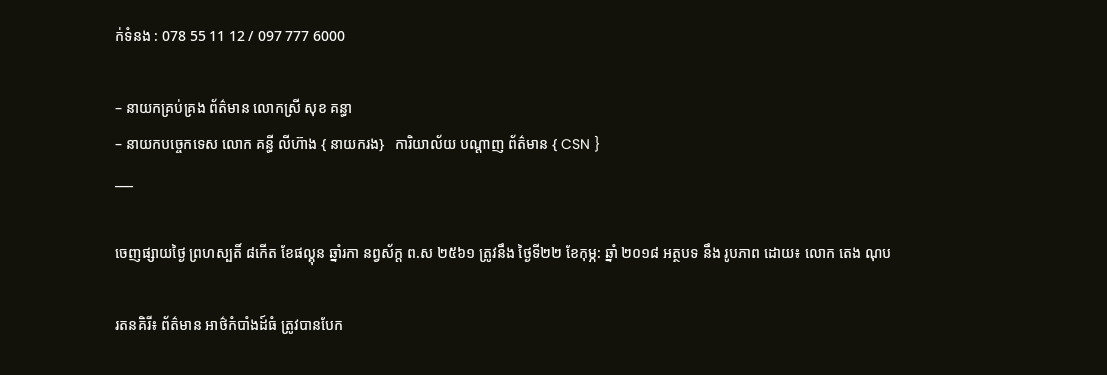ក់ទំនង : 078 55 11 12 / 097 777 6000

– នាយកគ្រប់គ្រង ព័ត៌មាន លោកស្រី សុខ គន្ធា
– នាយកបច្ចេកទេស លោក គន្ធី លីហ៊ាង { នាយករង}   ការិយាល័យ បណ្ដាញ ព័ត៌មាន { CSN }
___

ចេញផ្សាយថ្ងៃ ព្រហស្បតិ៍ ៨កើត ខែផល្គុន ឆ្នាំរកា នព្វស័ក្ត ព.ស ២៥៦១ ត្រូវនឹង ថ្ងៃទី២២ ខែកុម្ភ: ឆ្នាំ ២០១៨ អត្ថបទ នឹង រូបភាព ដោយ៖ លោក តេង ណុប

រតនគិរី៖ ព័ត៌មាន អាថ៌កំបាំងដ៍ធំ ត្រូវបានបែក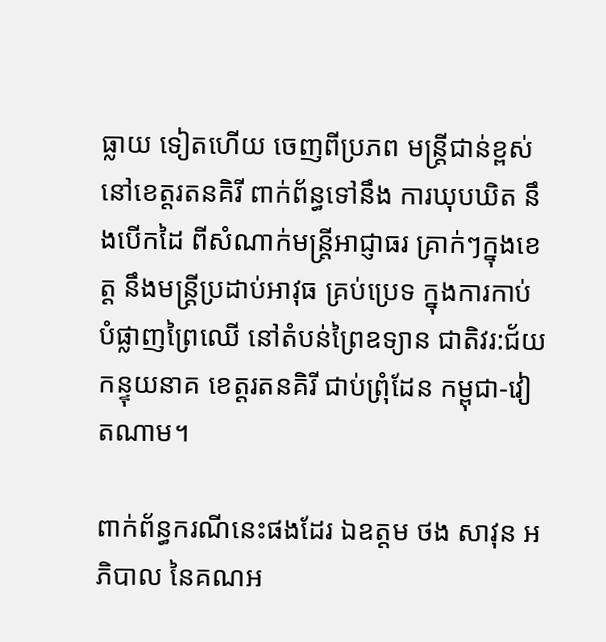ធ្លាយ ទៀតហើយ ចេញពីប្រភព មន្ត្រីជាន់ខ្ពស់ នៅខេត្តរតនគិរី ពាក់ព័ន្ធទៅនឹង ការឃុបឃិត នឹងបើកដៃ ពីសំណាក់មន្ត្រីអាជ្ញាធរ គ្រាក់ៗក្នុងខេត្ត នឹងមន្ត្រីប្រដាប់អាវុធ គ្រប់ប្រេទ ក្នុងការកាប់បំផ្លាញព្រៃឈើ នៅតំបន់ព្រៃឧទ្យាន ជាតិវរ:ជ័យ កន្ទុយនាគ ខេត្តរតនគិរី ជាប់ព្រុំដែន កម្ពុជា-វៀតណាម។

ពាក់ព័ន្ធករណីនេះផងដែរ ឯឧត្តម ថង សាវុន អភិបាល នៃគណអ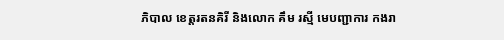ភិបាល ខេត្តរតនគិរី និងលោក គឹម រស្មី មេបញ្ជាការ កងរា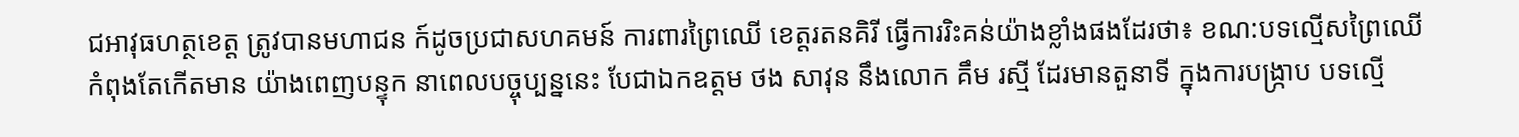ជអាវុធហត្ថខេត្ត ត្រូវបានមហាជន ក៍ដូចប្រជាសហគមន៍ ការពារព្រៃឈើ ខេត្តរតនគិរី ធ្វើការរិះគន់យ៉ាងខ្លាំងផងដែរថា៖ ខណ:បទល្មើសព្រៃឈើ កំពុងតែកើតមាន យ៉ាងពេញបន្ទុក នាពេលបច្ចុប្បន្ននេះ បែជាឯកឧត្តម ថង សាវុន នឹងលោក គឹម រស្មី ដែរមានតួនាទី ក្នុងការបង្ក្រាប បទល្មើ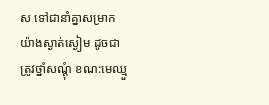ស ទៅជានាំគ្នាសម្រាក យ៉ាងស្ងាត់ស្ងៀម ដូចជាត្រូវថ្នាំសណ្ដុំ ខណ:មេឈ្មួ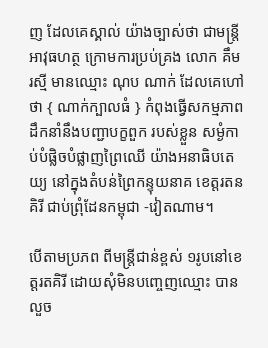ញ ដែលគេស្គាល់ យ៉ាងច្បាស់ថា ជាមន្ត្រីអាវុធហត្ថ ក្រោមការប្រប់គ្រង លោក គឹម រស្មី មានឈ្មោះ ណុប ណាក់ ដែលគេហៅថា { ណាក់ក្បាលធំ } កំពុងធ្វើសកម្មភាព ដឹកនាំនឹងបញ្ជាបក្ខពួក របស់ខ្លួន សម្ងំកាប់បំផ្លិចបំផ្លាញព្រៃឈើ យ៉ាងអនាធិបតេយ្យ នៅក្នុងតំបន់ព្រៃកន្ទុយនាគ ខេត្តរតនគិរី ជាប់ព្រុំដែនកម្ពុជា -វៀតណាម។

បើតាមប្រភព ពីមន្ត្រីជាន់ខ្ពស់ ១រូបនៅខេត្តរតគិរី ដោយសុំមិនបញ្ចេញឈ្មោះ បានលួច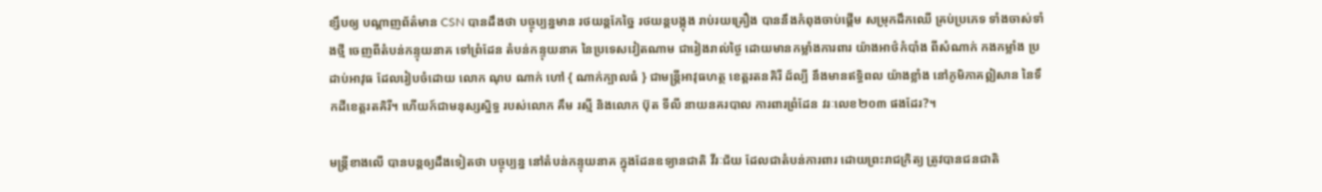ខ្សឹបឲ្យ បណ្ដាញព័ត៌មាន CSN បានដឹងថា បច្ចុប្បន្នមាន រថយន្តកែច្នៃ រថយន្តបង្កុង រាប់រយគ្រឿង បាននឹងកំពុងចាប់ផ្ដើម សម្រុកដឹកឈើ គ្រប់ប្រភេទ ទាំងចាស់ទាំងថ្មី ចេញពីតំបន់កន្ទុយនាគ ទៅព្រំដែន តំបន់កន្ទុយនាគ នៃប្រទេសវៀតណាម ជារៀងរាល់ថ្ងៃ ដោយមានកម្លាំងការពារ យ៉ាងអាថ៌កំបាំង ពីសំណាក់ កងកម្លាំង ប្រដាប់អាវុធ ដែលរៀបចំដោយ លោក ណុប ណាក់ ហៅ { ណាក់ក្បាលធំ } ជាមន្ត្រីអាវុធហត្ថ ខេត្តរតនគិរី ដ៍ល្បី នឹងមានឥទ្ធិពល យ៉ាងខ្លាំង នៅភូមិភាគឦសាន នៃទឹកដីខេត្តរតគិរី។ ហើយក៍ជាមនុស្សស្និទ្ធ របស់លោក គឹម រស្មី និងលោក ប៊ុត ទីលី នាយនគរបាល ការពារព្រំដែន វរៈលេខ២០៣ ផងដែរ?។

មន្ត្រីខាងលើ បានបន្តឲ្យដឹងទៀតថា បច្ចុប្បន្ន នៅតំបន់កន្ទុយនាគ ក្នុងដែនឧទ្យានជាតិ វីរៈជ័យ ដែលជាតំបន់ការពារ ដោយព្រះរាជក្រិត្យ ត្រូវបានជនជាតិ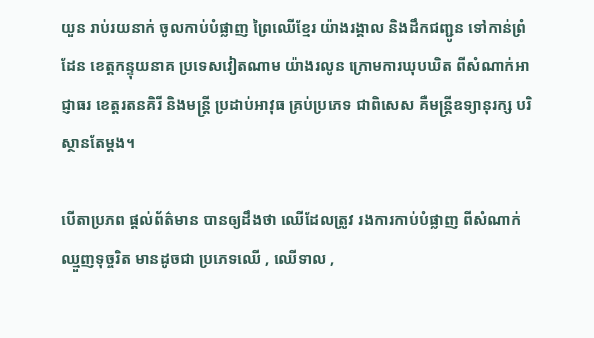យួន រាប់រយនាក់ ចូលកាប់បំផ្លាញ ព្រៃឈេីខ្មែរ យ៉ាងរង្គាល និងដឹកជញ្ជូន ទៅកាន់ព្រំដែន ខេត្តកន្ទុយនាគ ប្រទេសវៀតណាម យ៉ាងរលូន ក្រោមការឃុបឃិត ពីសំណាក់អាជ្ញាធរ ខេត្តរតនគិរី និងមន្រ្តី ប្រដាប់អាវុធ គ្រប់ប្រភេទ ជាពិសេស គឺមន្ត្រីឧទ្យានុរក្ស បរិស្ថានតែម្តង។

បើតាប្រភព ផ្ដល់ព័ត៌មាន បានឲ្យដឹងថា ឈើដែលត្រូវ រងការកាប់បំផ្លាញ ពីសំណាក់ឈ្មួញទុច្ចរិត មានដូចជា ប្រភេទឈើ , ឈេីទាល ,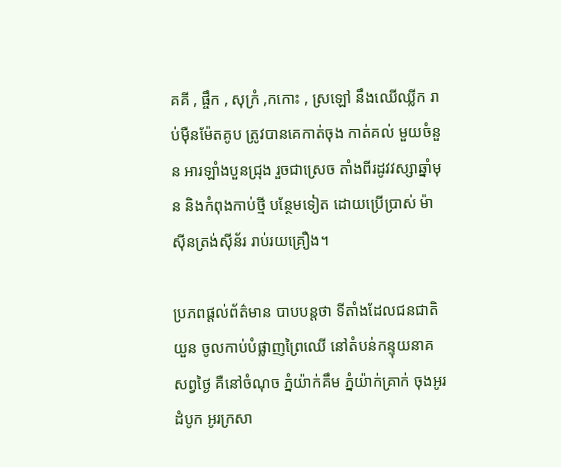គគី , ផ្ចឹក , សុក្រំ ,កកោះ , ស្រឡៅ នឹងឈេីឈ្លីក រាប់មុឺនម៉ែតគូប ត្រូវបានគេកាត់ចុង កាត់គល់ មួយចំនួន អារឡាំងបួនជ្រុង រួចជាស្រេច តាំងពីរដូវវស្សាឆ្នាំមុន និងកំពុងកាប់ថ្មី បន្ថែមទៀត ដោយប្រេីប្រាស់ ម៉ាសុីនត្រង់សុីន័រ រាប់រយគ្រឿង។

ប្រភពផ្ដល់ព័ត៌មាន បាបបន្តថា ទីតាំងដែលជនជាតិយួន ចូលកាប់បំផ្លាញព្រៃឈេី នៅតំបន់កន្ទុយនាគ សព្វថ្ងៃ គឺនៅចំណុច ភ្នំយ៉ាក់គឹម ភ្នំយ៉ាក់គ្រាក់ ចុងអូរដំបូក អូរក្រសា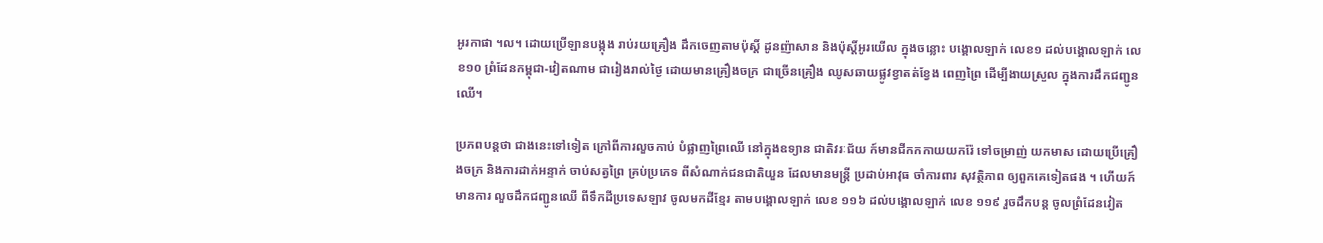អូរកាផា ។ល។ ដោយប្រេីឡានបង្កុង រាប់រយគ្រឿង ដឹកចេញតាមប៉ុស្តិ៍ ដូនញ៉ាសាន និងប៉ុស្តិ៍អូរយេីល ក្នុងចន្លោះ បង្គោលឡាក់ លេខ១ ដល់បង្គោលឡាក់ លេខ១០ ព្រំដែនកម្ពុជា-វៀតណាម ជារៀងរាល់ថ្ងៃ ដោយមានគ្រឿងចក្រ ជាច្រេីនគ្រឿង ឈូសឆាយផ្លូវខ្វាតត់ខ្វែង ពេញព្រៃ ដេីម្បីងាយស្រួល ក្នុងការដឹកជញ្ជូនឈេី។

ប្រភពបន្តថា ជាងនេះទៅទៀត ក្រៅពីការលួចកាប់ បំផ្លាញព្រៃឈេី នៅក្នុងឧទ្យាន ជាតិវរៈជ័យ ក៍មានជីកកកាយយករ៉ែ ទៅចម្រាញ់ យកមាស ដោយប្រេីគ្រឿងចក្រ និងការដាក់អន្ទាក់ ចាប់សត្វព្រៃ គ្រប់ប្រភេទ ពីសំណាក់ជនជាតិយួន ដែលមានមន្ត្រី ប្រដាប់អាវុធ ចាំការពារ សុវត្ថិភាព ឲ្យពួកគេទៀតផង ។ ហើយក៍មានការ លួចដឹកជញ្ជូនឈេី ពីទឹកដីប្រទេសឡាវ ចូលមកដីខ្មែរ តាមបង្គោលឡាក់ លេខ ១១៦ ដល់បង្គោលឡាក់ លេខ ១១៩ រួចដឹកបន្ត ចូលព្រំដែនវៀត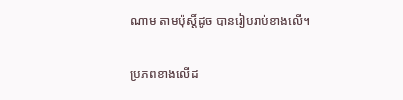ណាម តាមប៉ុស្តិ៍ដូច បានរៀបរាប់ខាងលេី។

ប្រភពខាងលើដ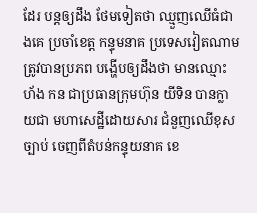ដែរ បន្តឲ្យដឹង ថែមទៀតថា ឈ្មួញឈេីធំជាងគេ ប្រចាំខេត្ត កន្ទុមនាគ ប្រទេសវៀតណាម ត្រូវបានប្រភព បង្ហើបឲ្យដឹងថា មានឈ្មោះ ហ័ង កន ជាប្រធានក្រុមហ៊ុន យីទិន បានក្លាយជា មហាសេដ្ឋីដោយសារ ជំនួញឈេីខុសច្បាប់ ចេញពីតំបន់កន្ទុយនាគ ខេ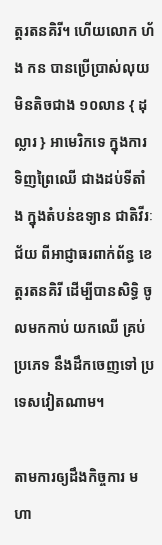ត្តរតនគិរី។ ហើយលោក ហ័ង កន បានប្រេីប្រាស់លុយ មិនតិចជាង ១០លាន { ដុល្លារ } អាមេរិកទេ ក្នុងការទិញព្រៃឈេី ជាងដប់ទីតាំង ក្នុងតំបន់ឧទ្យាន ជាតិវីរៈជ័យ ពីអាជ្ញាធរពាក់ព័ន្ធ ខេត្តរតនគិរី ដេីម្បីបានសិទ្ធិ ចូលមកកាប់ យកឈេី គ្រប់ប្រភេទ នឹងដឹកចេញទៅ ប្រទេសវៀតណាម។

តាមការឲ្យដឹងកិច្ចការ មហា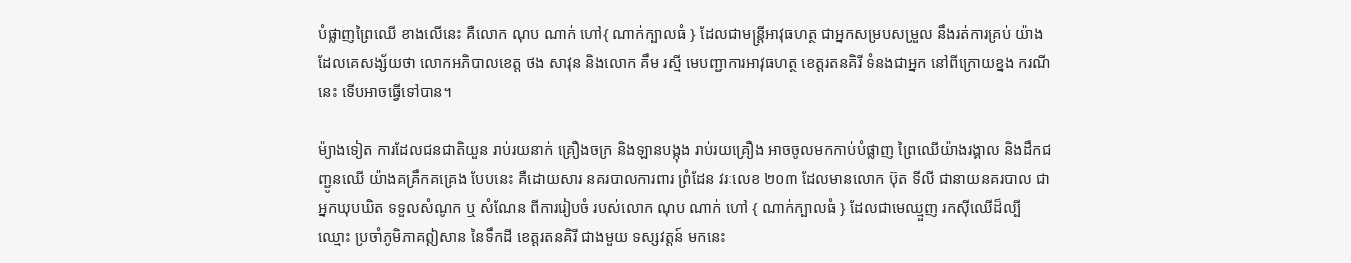បំផ្លាញព្រៃឈេី ខាងលេីនេះ គឺលោក ណុប ណាក់ ហៅ{ ណាក់ក្បាលធំ } ដែលជាមន្រ្តីអាវុធហត្ថ ជាអ្នកសម្របសម្រួល នឹងរត់ការគ្រប់ យ៉ាង ដែលគេសង្ស័យថា លោកអភិបាលខេត្ត ថង សាវុន និងលោក គឹម រស្មី មេបញ្ជាការអាវុធហត្ថ ខេត្តរតនគិរី ទំនងជាអ្នក នៅពីក្រោយខ្នង ករណីនេះ ទេីបអាចធ្វេីទៅបាន។

ម៉្យាងទៀត ការដែលជនជាតិយួន រាប់រយនាក់ គ្រឿងចក្រ និងឡានបង្កុង រាប់រយគ្រឿង អាចចូលមកកាប់បំផ្លាញ ព្រៃឈេីយ៉ាងរង្គាល និងដឹកជញ្ជូនឈេី យ៉ាងគគ្រឹកគគ្រេង បែបនេះ គឺដោយសារ នគរបាលការពារ ព្រំដែន វរៈលេខ ២០៣ ដែលមានលោក ប៊ុត ទីលី ជានាយនគរបាល ជាអ្នកឃុបឃិត ទទួលសំណូក ឬ សំណែន ពីការរៀបចំ របស់លោក ណុប ណាក់ ហៅ { ណាក់ក្បាលធំ } ដែលជាមេឈ្មួញ រកសុីឈេីដ៏ល្បីឈ្មោះ ប្រចាំភូមិភាគឦសាន នៃទឹកដី ខេត្តរតនគិរី ជាងមួយ ទស្សវត្តន៍ មកនេះ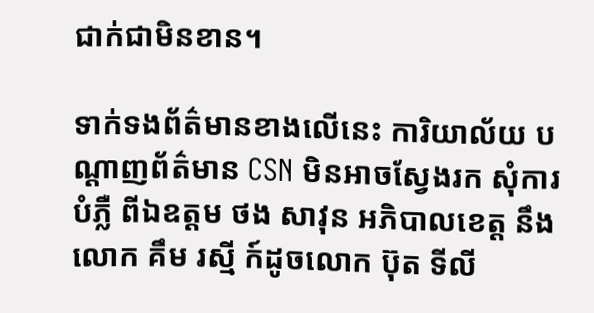ជាក់ជាមិនខាន។

ទាក់ទងព័ត៌មានខាងលេីនេះ ការិយាល័យ បណ្ដាញព័ត៌មាន CSN មិនអាចស្វែងរក សុំការបំភ្លឺ ពីឯឧត្តម ថង សាវុន អភិបាលខេត្ត នឹងលោក គឹម រស្មី ក៍ដូចលោក ប៊ុត ទីលី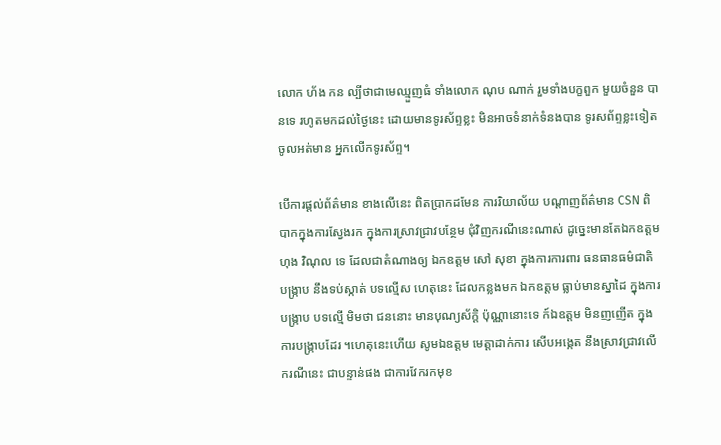លោក ហ័ង កន ល្បីថាជាមេឈ្មួញធំ ទាំងលោក ណុប ណាក់ រួមទាំងបក្ខពួក មួយចំនួន បានទេ រហូតមកដល់ថ្ងៃនេះ ដោយមានទូរស័ព្ទខ្លះ មិនអាចទំនាក់ទំនងបាន ទូរសព័ព្ទខ្លះទៀត ចូលអត់មាន អ្នកលេីកទូរស័ព្ទ។

បើការផ្ដល់ព័ត៌មាន ខាងលើនេះ ពិតប្រាកដមែន ការរិយាល័យ បណ្ដាញព័ត៌មាន CSN ពិបាកក្នុងការស្វែងរក ក្នុងការស្រាវជ្រាវបន្ថែម ជុំវិញករណីនេះណាស់ ដូច្នេះមានតែឯកឧត្តម ហុង វិណុល ទេ ដែលជាតំណាងឲ្យ ឯកឧត្តម សៅ សុខា ក្នុងការការពារ ធនធានធម៌ជាតិ បង្ក្រាប នឹងទប់ស្កាត់ បទល្មើស ហេតុនេះ ដែលកន្លងមក ឯកឧត្តម ធ្លាប់មានស្នាដៃ ក្នុងការបង្ក្រាប បទល្មើ មិមថា ជននោះ មានបុណ្យស័ក្តិ ប៉ុណ្ណានោះទេ ក៍ឯឧត្តម មិនញញើត ក្នុងការបង្ក្រាបដែរ ។ហេតុនេះហើយ សូមឯឧត្តម មេត្តាដាក់ការ សើបអង្កេត នឹងស្រាវជ្រាវលើករណីនេះ ជាបន្ទាន់ផង ជាការវែករកមុខ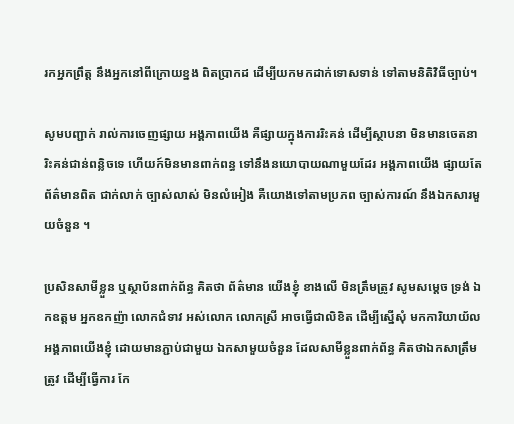រកអ្នកព្រឹត្ត នឹងអ្នកនៅពីក្រោយខ្នង ពិតប្រាកដ ដើម្បីយកមកដាក់ទោសទាន់ ទៅតាមនិតិវិធីច្បាប់។

សូមបញ្ជាក់ រាល់ការចេញផ្សាយ អង្គភាពយើង គឺផ្សាយក្នុងការរិះគន់ ដើម្បីស្ថាបនា មិនមានចេតនា រិះគន់ជាន់ពន្លិចទេ ហើយក៍មិនមានពាក់ពន្ធ ទៅនឹងនយោបាយណាមួយដែរ អង្គភាពយើង ផ្សាយតែព័ត៌មានពិត ជាក់លាក់ ច្បាស់លាស់ មិនលំអៀង គឺយោងទៅតាមប្រភព ច្បាស់ការណ៍ នឹងឯកសារមួយចំនួន ។

ប្រសិនសាមីខ្លួន ឬស្ថាប័នពាក់ព័ន្ធ គិតថា ព័ត៌មាន យើងខ្ញុំ ខាងលើ មិនត្រឹមត្រូវ សូមសម្ដេច ទ្រង់ ឯកឧត្តម អ្នកឧកញ៉ា លោកជំទាវ អស់លោក លោកស្រី អាចធ្វើជាលិខិត ដើម្បីស្នើសុំ មកការិយាយ័ល អង្គភាពយើងខ្ញុំ ដោយមានភ្ជាប់ជាមួយ ឯកសាមួយចំនួន ដែលសាមីខ្លួនពាក់ព័ន្ធ គិតថាឯកសាត្រឹមត្រូវ ដើម្បីធ្វើការ កែ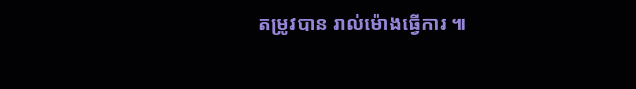តម្រូវបាន រាល់ម៉ោងធ្វើការ ៕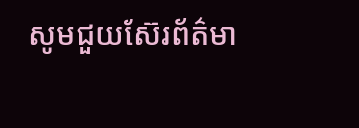សូមជួយស៊ែរព័ត៌មា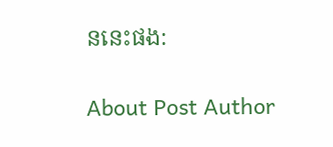ននេះផង:

About Post Author